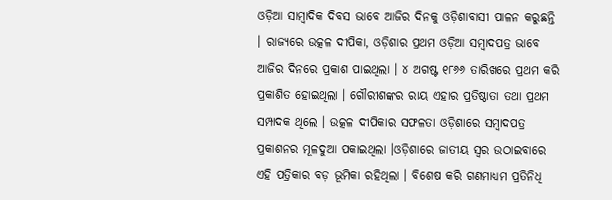ଓଡ଼ିଆ ସାମ୍ବାଦିକ ଦିବସ ଭାବେ ଆଜିର ଦିନକୁ ଓଡ଼ିଶାବାସୀ ପାଳନ କରୁଛନ୍ତି । ରାଜ୍ୟରେ ଉତ୍କଳ ଦୀପିକା, ଓଡ଼ିଶାର ପ୍ରଥମ ଓଡ଼ିଆ ସମ୍ବାଦପତ୍ର ଭାବେ ଆଜିର ଦିନରେ ପ୍ରକାଶ ପାଇଥିଲା । ୪ ଅଗଷ୍ଟ ୧୮୬୬ ତାରିଖରେ ପ୍ରଥମ କରି ପ୍ରକାଶିତ ହୋଇଥିଲା । ଗୌରୀଶଙ୍କର ରାୟ ଏହାର ପ୍ରତିଷ୍ଠାତା ତଥା ପ୍ରଥମ ସମ୍ପାଦକ ଥିଲେ । ଉତ୍କଳ ଦୀପିକାର ସଫଳତା ଓଡ଼ିଶାରେ ସମ୍ବାଦପତ୍ର ପ୍ରକାଶନର ମୂଳଦୁଆ ପକାଇଥିଲା ।ଓଡ଼ିଶାରେ ଜାତୀୟ ସ୍ୱର ଉଠାଇବାରେ ଏହି ପତ୍ରିକାର ବଡ଼ ଭୂମିକା ରହିଥିଲା । ବିଶେଷ କରି ଗଣମାଧ୍ୟମ ପ୍ରତିନିଧି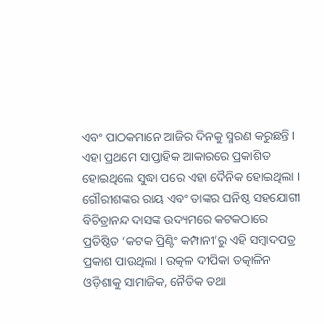ଏବଂ ପାଠକମାନେ ଆଜିର ଦିନକୁ ସ୍ମରଣ କରୁଛନ୍ତି । ଏହା ପ୍ରଥମେ ସାପ୍ତାହିକ ଆକାରରେ ପ୍ରକାଶିତ ହୋଇଥିଲେ ସୁଦ୍ଧା ପରେ ଏହା ଦୈନିକ ହୋଇଥିଲା । ଗୌରୀଶଙ୍କର ରାୟ ଏବଂ ତାଙ୍କର ଘନିଷ୍ଠ ସହଯୋଗୀ ବିଚିତ୍ରାନନ୍ଦ ଦାସଙ୍କ ଉଦ୍ୟମରେ କଟକଠାରେ ପ୍ରତିଷ୍ଠିତ ‘କଟକ ପ୍ରିଣ୍ଟିଂ କମ୍ପାନୀ’ରୁ ଏହି ସମ୍ବାଦପତ୍ର ପ୍ରକାଶ ପାଉଥିଲା । ଉତ୍କଳ ଦୀପିକା ତତ୍କାଳିନ ଓଡ଼ିଶାକୁ ସାମାଜିକ, ନୈତିକ ତଥା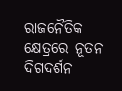ରାଜନୈତିକ କ୍ଷେତ୍ରରେ ନୂତନ ଦିଗଦର୍ଶନ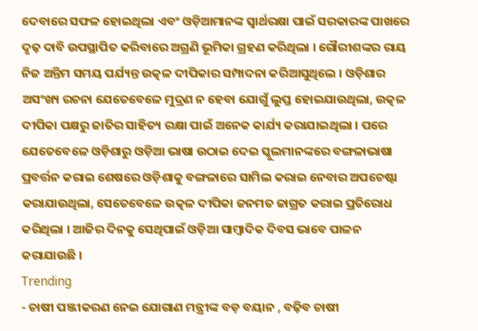ଦେବାରେ ସଫଳ ହୋଇଥିଲା ଏବଂ ଓଡ଼ିଆମାନଙ୍କ ସ୍ୱାର୍ଥରକ୍ଷା ପାଇଁ ସରକାରଙ୍କ ପାଖରେ ଦୃଢ଼ ଦାବି ଉପସ୍ଥାପିତ କରିବାରେ ଅଗ୍ରଣି ଭୂମିକା ଗ୍ରହଣ କରିଥିଲା । ଗୌରୀଶଙ୍କର ରାୟ ନିଜ ଅନ୍ତିମ ସମୟ ପର୍ଯ୍ୟନ୍ତ ଉତ୍କଳ ଦୀପିକାର ସମ୍ପାଦନା କରିଆସୁଥିଲେ । ଓଡ଼ିଶାର ଅସଂଖ୍ୟ ରଚନା ଯେତେବେଳେ ମୁଦ୍ରଣ ନ ହେବା ଯୋଗୁଁ ଲୁପ୍ତ ହୋଇଯାଉଥିଲା, ଉତ୍କଳ ଦୀପିକା ପକ୍ଷରୁ ଜାତିର ସାହିତ୍ୟ ରକ୍ଷା ପାଇଁ ଅନେକ କାର୍ଯ୍ୟ କରାଯାଇଥିଲା । ପରେ ଯେତେବେଳେ ଓଡ଼ିଶାରୁ ଓଡ଼ିଆ ଭାଷା ଉଠାଇ ଦେଇ ସ୍କୁଲମାନଙ୍କରେ ବଙ୍ଗଳାଭାଷା ପ୍ରବର୍ତ୍ତନ କରାଇ ଶେଷରେ ଓଡ଼ିଶାକୁ ବଙ୍ଗଳାରେ ସାମିଲ କରାଇ ନେବାର ଅପଚେଷ୍ଟା କରାଯାଉଥିଲା, ସେତେବେଳେ ଉତ୍କଳ ଦୀପିକା ଜନମତ ଜାଗ୍ରତ କରାଇ ପ୍ରତିରୋଧ କରିଥିଲା । ଆଜିର ଦିନକୁ ସେଥିପାଇଁ ଓଡ଼ିଆ ସାମ୍ବାଦିକ ଦିବସ ଭାବେ ପାଳନ କରାଯାଉଛି ।
Trending
- ଚାଷୀ ପଞ୍ଜୀକରଣ ନେଇ ଯୋଗାଣ ମନ୍ତ୍ରୀଙ୍କ ବଡ଼ ବୟାନ , ବଢ଼ିବ ଚାଷୀ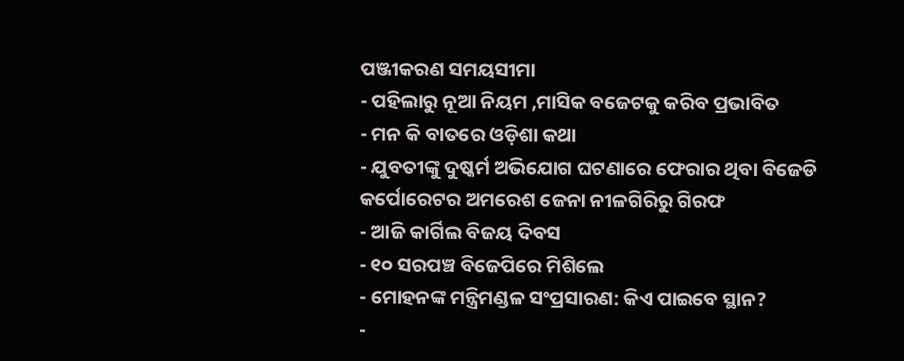ପଞ୍ଜୀକରଣ ସମୟସୀମା
- ପହିଲାରୁ ନୂଆ ନିୟମ ,ମାସିକ ବଜେଟକୁ କରିବ ପ୍ରଭାବିତ
- ମନ କି ବାତରେ ଓଡ଼ିଶା କଥା
- ଯୁବତୀଙ୍କୁ ଦୁଷ୍କର୍ମ ଅଭିଯୋଗ ଘଟଣାରେ ଫେରାର ଥିବା ବିଜେଡି କର୍ପୋରେଟର ଅମରେଶ ଜେନା ନୀଳଗିରିରୁ ଗିରଫ
- ଆଜି କାର୍ଗିଲ ବିଜୟ ଦିବସ
- ୧୦ ସରପଞ୍ଚ ବିଜେପିରେ ମିଶିଲେ
- ମୋହନଙ୍କ ମନ୍ତ୍ରିମଣ୍ଡଳ ସଂପ୍ରସାରଣ: କିଏ ପାଇବେ ସ୍ଥାନ?
-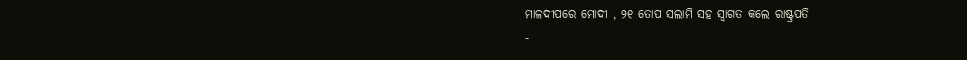ମାଳଦୀପରେ ମୋଦୀ , ୨୧ ତୋପ ସଲାମି ସହ ସ୍ୱାଗତ କଲେ ରାଷ୍ଟ୍ରପତି
-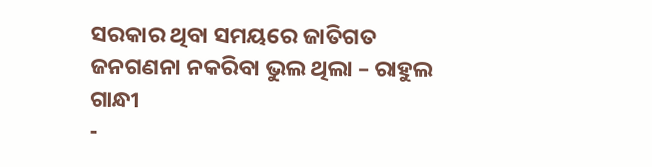ସରକାର ଥିବା ସମୟରେ ଜାତିଗତ ଜନଗଣନା ନକରିବା ଭୁଲ ଥିଲା – ରାହୁଲ ଗାନ୍ଧୀ
-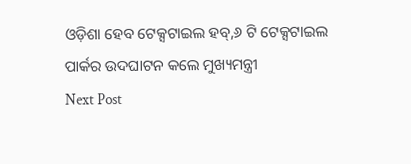ଓଡ଼ିଶା ହେବ ଟେକ୍ସଟାଇଲ ହବ୍,୬ ଟି ଟେକ୍ସଟାଇଲ ପାର୍କର ଉଦଘାଟନ କଲେ ମୁଖ୍ୟମନ୍ତ୍ରୀ
Next Post